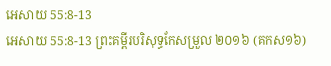អេសាយ 55:8-13
អេសាយ 55:8-13 ព្រះគម្ពីរបរិសុទ្ធកែសម្រួល ២០១៦ (គកស១៦)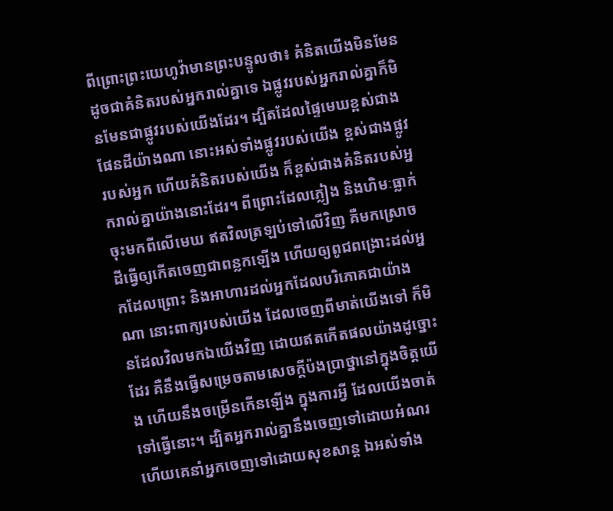ពីព្រោះព្រះយេហូវ៉ាមានព្រះបន្ទូលថា៖ គំនិតយើងមិនមែនដូចជាគំនិតរបស់អ្នករាល់គ្នាទេ ឯផ្លូវរបស់អ្នករាល់គ្នាក៏មិនមែនជាផ្លូវរបស់យើងដែរ។ ដ្បិតដែលផ្ទៃមេឃខ្ពស់ជាងផែនដីយ៉ាងណា នោះអស់ទាំងផ្លូវរបស់យើង ខ្ពស់ជាងផ្លូវរបស់អ្នក ហើយគំនិតរបស់យើង ក៏ខ្ពស់ជាងគំនិតរបស់អ្នករាល់គ្នាយ៉ាងនោះដែរ។ ពីព្រោះដែលភ្លៀង និងហិមៈធ្លាក់ចុះមកពីលើមេឃ ឥតវិលត្រឡប់ទៅលើវិញ គឺមកស្រោចដីធ្វើឲ្យកើតចេញជាពន្លកឡើង ហើយឲ្យពូជពង្រោះដល់អ្នកដែលព្រោះ និងអាហារដល់អ្នកដែលបរិភោគជាយ៉ាងណា នោះពាក្យរបស់យើង ដែលចេញពីមាត់យើងទៅ ក៏មិនដែលវិលមកឯយើងវិញ ដោយឥតកើតផលយ៉ាងដូច្នោះដែរ គឺនឹងធ្វើសម្រេចតាមសេចក្ដីប៉ងប្រាថ្នានៅក្នុងចិត្តយើង ហើយនឹងចម្រើនកើនឡើង ក្នុងការអ្វី ដែលយើងចាត់ទៅធ្វើនោះ។ ដ្បិតអ្នករាល់គ្នានឹងចេញទៅដោយអំណរ ហើយគេនាំអ្នកចេញទៅដោយសុខសាន្ត ឯអស់ទាំង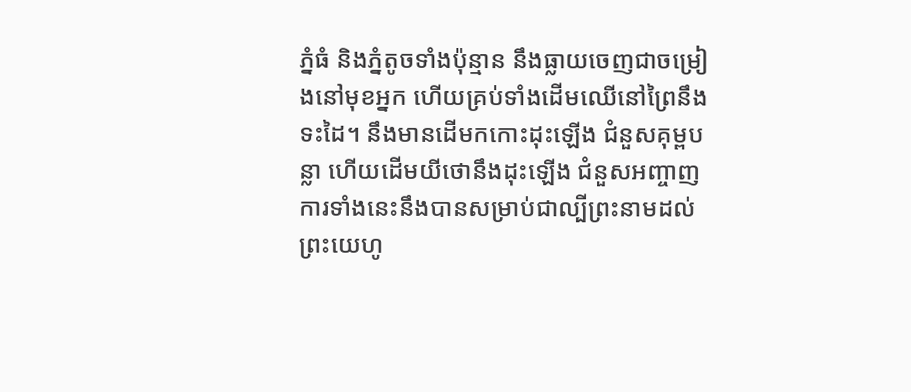ភ្នំធំ និងភ្នំតូចទាំងប៉ុន្មាន នឹងធ្លាយចេញជាចម្រៀងនៅមុខអ្នក ហើយគ្រប់ទាំងដើមឈើនៅព្រៃនឹងទះដៃ។ នឹងមានដើមកកោះដុះឡើង ជំនួសគុម្ពបន្លា ហើយដើមយីថោនឹងដុះឡើង ជំនួសអញ្ចាញ ការទាំងនេះនឹងបានសម្រាប់ជាល្បីព្រះនាមដល់ព្រះយេហូ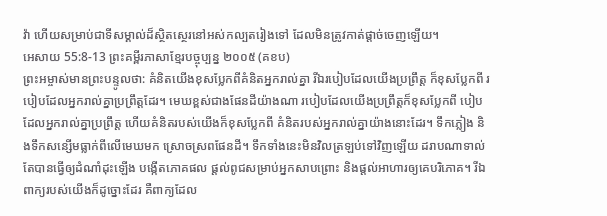វ៉ា ហើយសម្រាប់ជាទីសម្គាល់ដ៏ស្ថិតស្ថេរនៅអស់កល្បតរៀងទៅ ដែលមិនត្រូវកាត់ផ្តាច់ចេញឡើយ។
អេសាយ 55:8-13 ព្រះគម្ពីរភាសាខ្មែរបច្ចុប្បន្ន ២០០៥ (គខប)
ព្រះអម្ចាស់មានព្រះបន្ទូលថា: គំនិតយើងខុសប្លែកពីគំនិតអ្នករាល់គ្នា រីឯរបៀបដែលយើងប្រព្រឹត្ត ក៏ខុសប្លែកពី របៀបដែលអ្នករាល់គ្នាប្រព្រឹត្តដែរ។ មេឃខ្ពស់ជាងផែនដីយ៉ាងណា របៀបដែលយើងប្រព្រឹត្តក៏ខុសប្លែកពី បៀបដែលអ្នករាល់គ្នាប្រព្រឹត្ត ហើយគំនិតរបស់យើងក៏ខុសប្លែកពី គំនិតរបស់អ្នករាល់គ្នាយ៉ាងនោះដែរ។ ទឹកភ្លៀង និងទឹកសន្សើមធ្លាក់ពីលើមេឃមក ស្រោចស្រពផែនដី។ ទឹកទាំងនេះមិនវិលត្រឡប់ទៅវិញឡើយ ដរាបណាទាល់តែបានធ្វើឲ្យដំណាំដុះឡើង បង្កើតភោគផល ផ្ដល់ពូជសម្រាប់អ្នកសាបព្រោះ និងផ្ដល់អាហារឲ្យគេបរិភោគ។ រីឯពាក្យរបស់យើងក៏ដូច្នោះដែរ គឺពាក្យដែល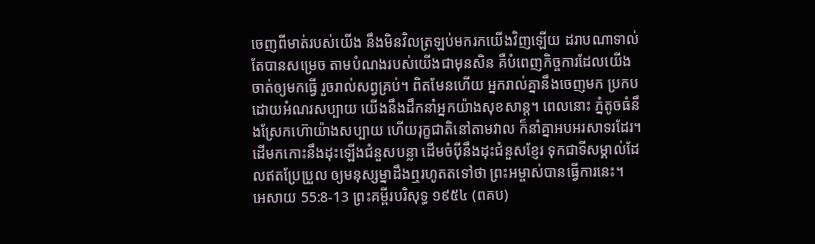ចេញពីមាត់របស់យើង នឹងមិនវិលត្រឡប់មករកយើងវិញឡើយ ដរាបណាទាល់តែបានសម្រេច តាមបំណងរបស់យើងជាមុនសិន គឺបំពេញកិច្ចការដែលយើងចាត់ឲ្យមកធ្វើ រួចរាល់សព្វគ្រប់។ ពិតមែនហើយ អ្នករាល់គ្នានឹងចេញមក ប្រកបដោយអំណរសប្បាយ យើងនឹងដឹកនាំអ្នកយ៉ាងសុខសាន្ត។ ពេលនោះ ភ្នំតូចធំនឹងស្រែកហ៊ោយ៉ាងសប្បាយ ហើយរុក្ខជាតិនៅតាមវាល ក៏នាំគ្នាអបអរសាទរដែរ។ ដើមកកោះនឹងដុះឡើងជំនួសបន្លា ដើមចំប៉ីនឹងដុះជំនួសខ្ញែរ ទុកជាទីសម្គាល់ដែលឥតប្រែប្រួល ឲ្យមនុស្សម្នាដឹងឮរហូតតទៅថា ព្រះអម្ចាស់បានធ្វើការនេះ។
អេសាយ 55:8-13 ព្រះគម្ពីរបរិសុទ្ធ ១៩៥៤ (ពគប)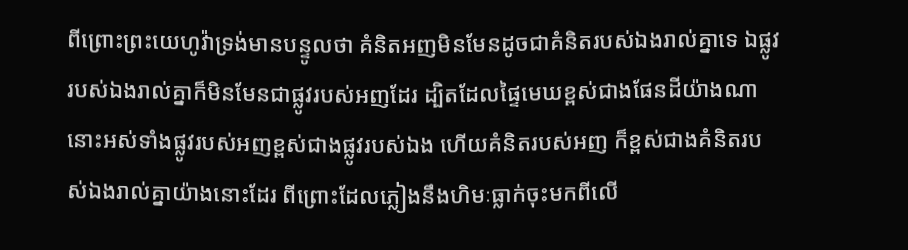ពីព្រោះព្រះយេហូវ៉ាទ្រង់មានបន្ទូលថា គំនិតអញមិនមែនដូចជាគំនិតរបស់ឯងរាល់គ្នាទេ ឯផ្លូវរបស់ឯងរាល់គ្នាក៏មិនមែនជាផ្លូវរបស់អញដែរ ដ្បិតដែលផ្ទៃមេឃខ្ពស់ជាងផែនដីយ៉ាងណា នោះអស់ទាំងផ្លូវរបស់អញខ្ពស់ជាងផ្លូវរបស់ឯង ហើយគំនិតរបស់អញ ក៏ខ្ពស់ជាងគំនិតរបស់ឯងរាល់គ្នាយ៉ាងនោះដែរ ពីព្រោះដែលភ្លៀងនឹងហិមៈធ្លាក់ចុះមកពីលើ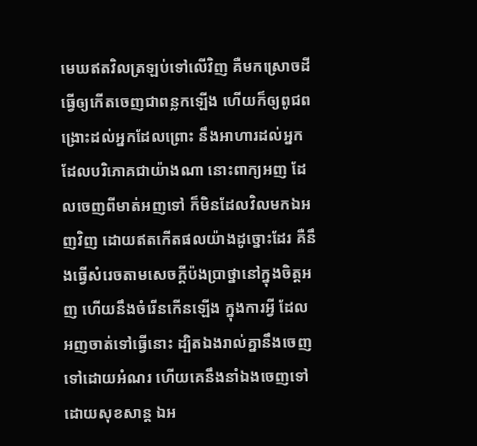មេឃឥតវិលត្រឡប់ទៅលើវិញ គឺមកស្រោចដីធ្វើឲ្យកើតចេញជាពន្លកឡើង ហើយក៏ឲ្យពូជពង្រោះដល់អ្នកដែលព្រោះ នឹងអាហារដល់អ្នកដែលបរិភោគជាយ៉ាងណា នោះពាក្យអញ ដែលចេញពីមាត់អញទៅ ក៏មិនដែលវិលមកឯអញវិញ ដោយឥតកើតផលយ៉ាងដូច្នោះដែរ គឺនឹងធ្វើសំរេចតាមសេចក្ដីប៉ងប្រាថ្នានៅក្នុងចិត្តអញ ហើយនឹងចំរើនកើនឡើង ក្នុងការអ្វី ដែលអញចាត់ទៅធ្វើនោះ ដ្បិតឯងរាល់គ្នានឹងចេញទៅដោយអំណរ ហើយគេនឹងនាំឯងចេញទៅ ដោយសុខសាន្ត ឯអ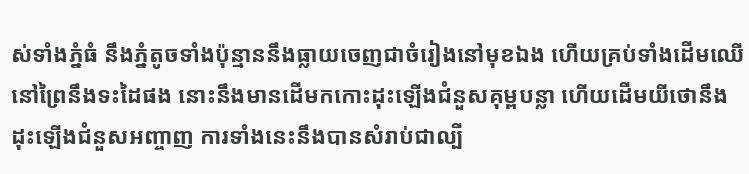ស់ទាំងភ្នំធំ នឹងភ្នំតូចទាំងប៉ុន្មាននឹងធ្លាយចេញជាចំរៀងនៅមុខឯង ហើយគ្រប់ទាំងដើមឈើនៅព្រៃនឹងទះដៃផង នោះនឹងមានដើមកកោះដុះឡើងជំនួសគុម្ពបន្លា ហើយដើមយីថោនឹងដុះឡើងជំនួសអញ្ចាញ ការទាំងនេះនឹងបានសំរាប់ជាល្បី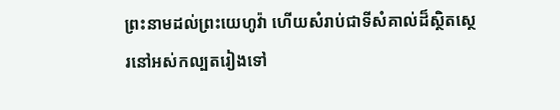ព្រះនាមដល់ព្រះយេហូវ៉ា ហើយសំរាប់ជាទីសំគាល់ដ៏ស្ថិតស្ថេរនៅអស់កល្បតរៀងទៅ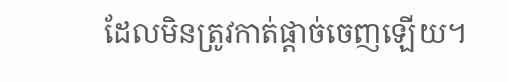ដែលមិនត្រូវកាត់ផ្តាច់ចេញឡើយ។